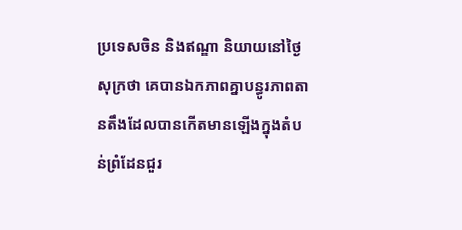ប្រទេសចិន និងឥណ្ឌា និយាយនៅថ្ងៃសុក្រថា គេបានឯកភាពគ្នាបន្ធូរភាពតានតឹងដែលបានកើតមានឡើងក្នុងតំបន់ព្រំដែនជួរ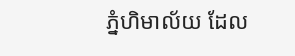ភ្នំហិមាល័យ ដែល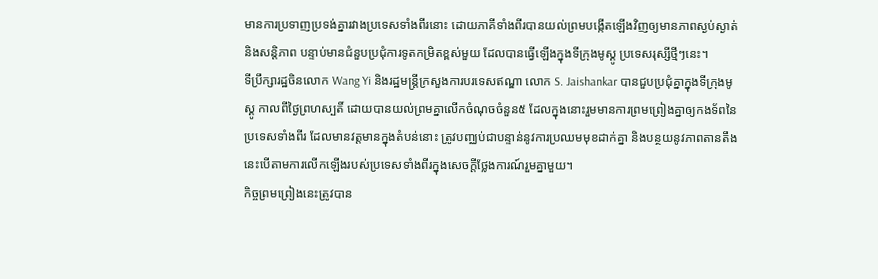មានការប្រទាញប្រទង់គ្នារវាងប្រទេសទាំងពីរនោះ ដោយភាគីទាំងពីរបានយល់ព្រមបង្កើតឡើងវិញឲ្យមានភាពស្ងប់ស្ងាត់និងសន្តិភាព បន្ទាប់មានជំនួបប្រជុំការទូតកម្រិតខ្ពស់មួយ ដែលបានធ្វើឡើងក្នុងទីក្រុងមូស្គូ ប្រទេសរុស្សីថ្មីៗនេះ។
ទីប្រឹក្សារដ្ឋចិនលោក Wang Yi និងរដ្ឋមន្រ្តីក្រសួងការបរទេសឥណ្ឌា លោក S. Jaishankar បានជួបប្រជុំគ្នាក្នុងទីក្រុងមូស្គូ កាលពីថ្ងៃព្រហស្បតិ៍ ដោយបានយល់ព្រមគ្នាលើកចំណុចចំនួន៥ ដែលក្នុងនោះរួមមានការព្រមព្រៀងគ្នាឲ្យកងទ័ពនៃប្រទេសទាំងពីរ ដែលមានវត្តមានក្នុងតំបន់នោះ ត្រូវបញ្ឈប់ជាបន្ទាន់នូវការប្រឈមមុខដាក់គ្នា និងបន្ថយនូវភាពតានតឹង នេះបើតាមការលើកឡើងរបស់ប្រទេសទាំងពីរក្នុងសេចក្តីថ្លែងការណ៍រួមគ្នាមួយ។
កិច្ចព្រមព្រៀងនេះត្រូវបាន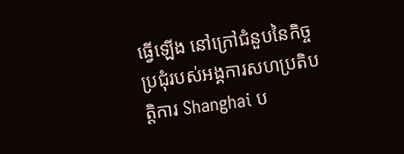ធ្វើឡើង នៅក្រៅជំនួបនៃកិច្ចប្រជុំរបស់អង្គការសហប្រតិបត្តិការ Shanghai ប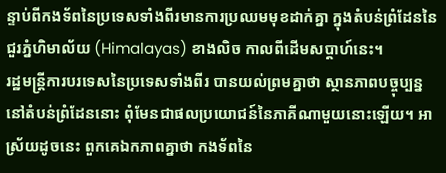ន្ទាប់ពីកងទ័ពនៃប្រទេសទាំងពីរមានការប្រឈមមុខដាក់គ្នា ក្នុងតំបន់ព្រំដែននៃជួរភ្នំហិមាល័យ (Himalayas) ខាងលិច កាលពីដើមសប្តាហ៍នេះ។
រដ្ឋមន្ត្រីការបរទេសនៃប្រទេសទាំងពីរ បានយល់ព្រមគ្នាថា ស្ថានភាពបច្ចុប្បន្ន នៅតំបន់ព្រំដែននោះ ពុំមែនជាផលប្រយោជន៍នៃភាគីណាមួយនោះឡើយ។ អាស្រ័យដូចនេះ ពួកគេឯកភាពគ្នាថា កងទ័ពនៃ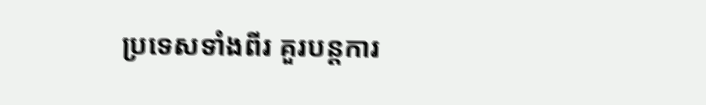ប្រទេសទាំងពីរ គួរបន្តការ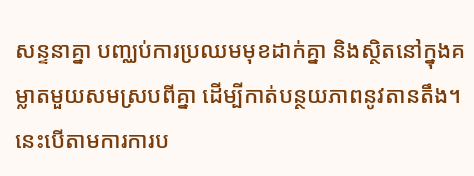សន្ទនាគ្នា បញ្ឈប់ការប្រឈមមុខដាក់គ្នា និងស្ថិតនៅក្នុងគម្លាតមួយសមស្របពីគ្នា ដើម្បីកាត់បន្ថយភាពនូវតានតឹង។ នេះបើតាមការការប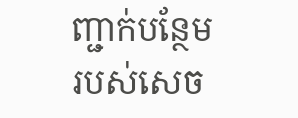ញ្ជាក់បន្ថែមរបស់សេច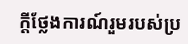ក្តីថ្លែងការណ៍រួមរបស់ប្រ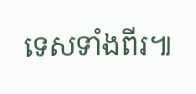ទេសទាំងពីរ៕